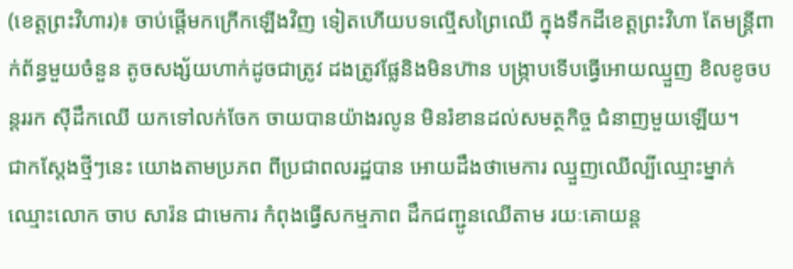(ខេត្តព្រះវិហារ)៖ ចាប់ផ្ដើមកក្រើកឡើងវិញ ទៀតហើយបទល្មើសព្រៃឈើ ក្នុងទឹកដីខេត្តព្រះវិហា តែមន្ត្រីពាក់ព័ន្ធមួយចំនួន តូចសង្ស័យហាក់ដូចជាត្រូវ ដងត្រូវផ្លែនិងមិនហ៊ាន បង្ក្រាបទើបធ្វើអោយឈ្មួញ ខិលខូចបន្តររក ស៊ីដឹកឈើ យកទៅលក់ចែក ចាយបានយ៉ាងរលូន មិនរំខានដល់សមត្ថកិច្ច ជំនាញមួយឡើយ។
ជាកស្តែងថ្មីៗនេះ យោងតាមប្រភព ពីប្រជាពលរដ្ឋបាន អោយដឹងថាមេការ ឈ្មួញឈើល្បីឈ្មោះម្នាក់ ឈ្មោះលោក ចាប សារ៉ន ជាមេការ កំពុងធ្វើសកម្មភាព ដឹកជញ្ជូនឈើតាម រយៈគោយន្ត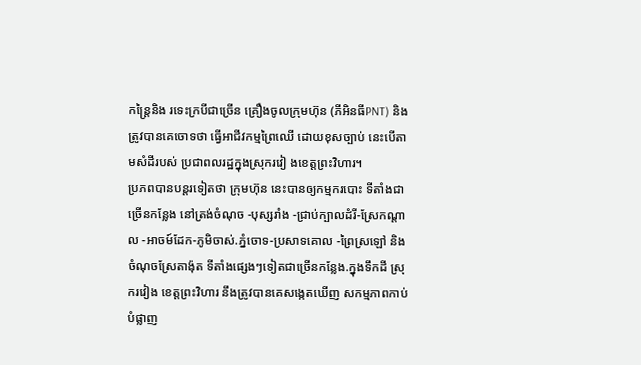កន្ត្រៃនិង រទេះក្របីជាច្រើន គ្រឿងចូលក្រុមហ៊ុន (ភីអិនធីPNT) និងត្រូវបានគេចោទថា ធ្វើអាជីវកម្មព្រៃឈើ ដោយខុសច្បាប់ នេះបើតាមសំដីរបស់ ប្រជាពលរដ្ឋក្នុងស្រុករវៀ ងខេត្តព្រះវិហារ។
ប្រភពបានបន្តរទៀតថា ក្រុមហ៊ុន នេះបានឲ្យកម្មករបោះ ទីតាំងជាច្រើនកន្លែង នៅត្រង់ចំណុច -បុស្សរាំង -ជ្រាប់ក្បាលដំរី-ស្រែកណ្ដាល -អាចម៍ដែក-ភូមិចាស់.ភ្នំចោទ-ប្រសាទគោល -ព្រៃស្រឡៅ និងចំណុចស្រែតាង៉ុត ទីតាំងផ្សេងៗទៀតជាច្រើនកន្លែង.ក្នុងទឹកដី ស្រុករវៀង ខេត្តព្រះវិហារ នឹងត្រូវបានគេសង្កេតឃើញ សកម្មភាពកាប់បំផ្លាញ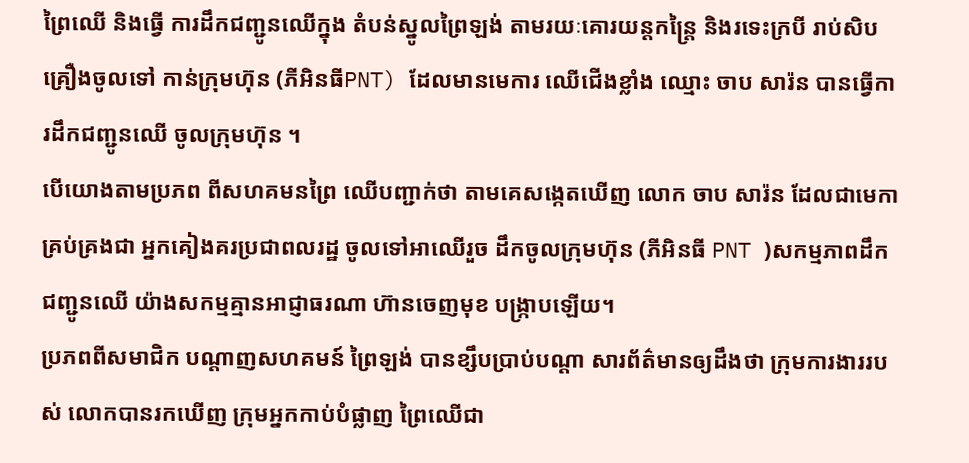ព្រៃឈើ និងធ្វើ ការដឹកជញ្ជូនឈើក្នុង តំបន់ស្នូលព្រៃឡង់ តាមរយៈគោរយន្តកន្ត្រៃ និងរទេះក្របី រាប់សិបគ្រឿងចូលទៅ កាន់ក្រុមហ៊ុន (ភីអិនធីPNT) ដែលមានមេការ ឈើជើងខ្លាំង ឈ្មោះ ចាប សារ៉ន បានធ្វើការដឹកជញ្ជូនឈើ ចូលក្រុមហ៊ុន ។
បើយោងតាមប្រភព ពីសហគមនព្រៃ ឈើបញ្ជាក់ថា តាមគេសង្កេតឃើញ លោក ចាប សារ៉ន ដែលជាមេកា គ្រប់គ្រងជា អ្នកគៀងគរប្រជាពលរដ្ឋ ចូលទៅអាឈើរួច ដឹកចូលក្រុមហ៊ុន (ភីអិនធី PNT )សកម្មភាពដឹកជញ្ជូនឈើ យ៉ាងសកម្មគ្មានអាជ្ញាធរណា ហ៊ានចេញមុខ បង្ក្រាបឡើយ។
ប្រភពពីសមាជិក បណ្តាញសហគមន៍ ព្រៃឡង់ បានខ្សឹបប្រាប់បណ្ដា សារព័ត៌មានឲ្យដឹងថា ក្រុមការងាររបស់ លោកបានរកឃើញ ក្រុមអ្នកកាប់បំផ្លាញ ព្រៃឈើជា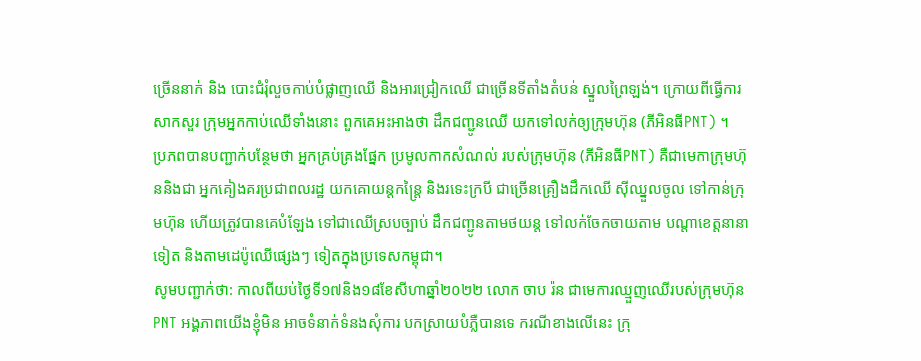ច្រើននាក់ និង បោះជំរុំលួចកាប់បំផ្លាញឈើ និងអារជ្រៀកឈើ ជាច្រើនទីតាំងតំបន់ ស្នួលព្រៃឡង់។ ក្រោយពីធ្វើការសាកសួរ ក្រុមអ្នកកាប់ឈើទាំងនោះ ពួកគេអះអាងថា ដឹកជញ្ជូនឈើ យកទៅលក់ឲ្យក្រុមហ៊ុន (ភីអិនធីPNT) ។
ប្រភពបានបញ្ជាក់បន្ថែមថា អ្នកគ្រប់គ្រងផ្នែក ប្រមូលកាកសំណល់ របស់ក្រុមហ៊ុន (ភីអិនធីPNT) គឺជាមេកាក្រុមហ៊ុននិងជា អ្នកគៀងគរប្រជាពលរដ្ឋ យកគោយន្តកន្រ្តៃ និងរទេះក្របី ជាច្រើនគ្រឿងដឹកឈើ ស៊ីឈ្នួលចូល ទៅកាន់ក្រុមហ៊ុន ហើយត្រូវបានគេបំឡែង ទៅជាឈើស្របច្បាប់ ដឹកជញ្ជូនតាមថយន្ត ទៅលក់ចែកចាយតាម បណ្ដាខេត្តនានាទៀត និងតាមដេប៉ូឈើផ្សេងៗ ទៀតក្នុងប្រទេសកម្ពុជា។
សូមបញ្ជាក់ថា: កាលពីយប់ថ្ងៃទី១៧និង១៨ខែសីហាឆ្នាំ២០២២ លោក ចាប រ៉ន ជាមេការឈ្មួញឈើរបស់ក្រុមហ៊ុន PNT អង្គភាពយើងខ្ញុំមិន អាចទំនាក់ទំនងសុំការ បកស្រាយបំភ្លឺបានទេ ករណីខាងលើនេះ ក្រុ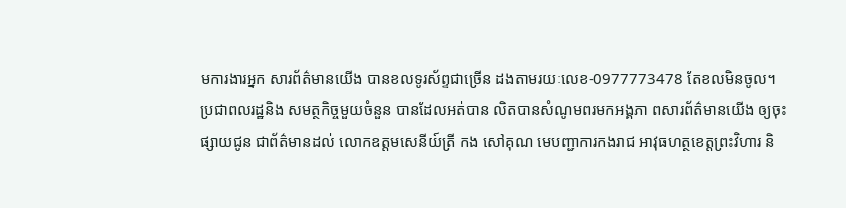មការងារអ្នក សារព័ត៌មានយើង បានខលទូរស័ព្ទជាច្រើន ដងតាមរយៈលេខ-0977773478 តែខលមិនចូល។
ប្រជាពលរដ្ឋនិង សមត្ថកិច្ចមួយចំនួន បានដែលអត់បាន លិតបានសំណូមពរមកអង្គភា ពសារព័ត៌មានយើង ឲ្យចុះផ្សាយជូន ជាព័ត៌មានដល់ លោកឧត្តមសេនីយ៍ត្រី កង សៅគុណ មេបញ្ជាការកងរាជ អាវុធហត្ថខេត្តព្រះវិហារ និ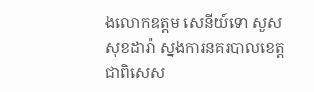ងលោកឧត្តម សេនីយ៍ទោ សួសសុខដារ៉ា ស្នងការនគរបាលខេត្ត ជាពិសេស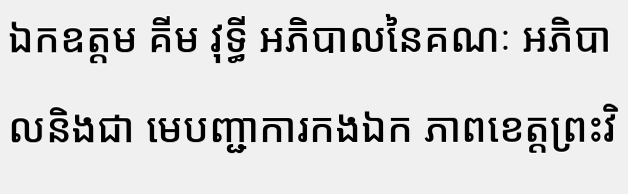ឯកឧត្តម គីម វុទ្ធី អភិបាលនៃគណៈ អភិបាលនិងជា មេបញ្ជាការកងឯក ភាពខេត្តព្រះវិ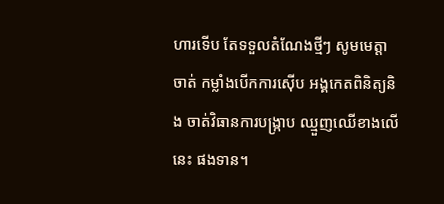ហារទើប តែទទួលតំណែងថ្មីៗ សូមមេត្តាចាត់ កម្លាំងបើកការស៊ើប អង្គកេតពិនិត្យនិង ចាត់វិធានការបង្ក្រាប ឈ្មួញឈើខាងលើនេះ ផងទាន។